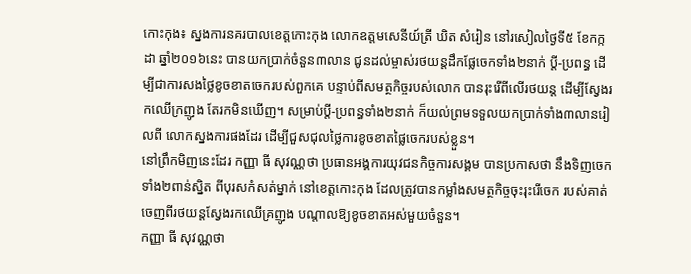កោះកុង៖ ស្នងការនគរបាលខេត្តកោះកុង លោកឧត្តមសេនីយ៍ត្រី ឃិត សំរៀន នៅរសៀលថ្ងៃទី៥ ខែកក្កដា ឆ្នាំ២០១៦នេះ បានយកប្រាក់ចំនួន៣លាន ជូនដល់ម្ចាស់រថយន្តដឹកផ្លែចេកទាំង២នាក់ ប្តី-ប្រពន្ធ ដើម្បីជាការសងថ្លៃខូចខាតចេករបស់ពួកគេ បន្ទាប់ពីសមត្ថកិច្ចរបស់លោក បានរុះរើពីលើរថយន្ត ដើម្បីស្វែងរកឈើក្រញូង តែរកមិនឃើញ។ សម្រាប់ប្តី-ប្រពន្ធទាំង២នាក់ ក៏យល់ព្រមទទួលយកប្រាក់ទាំង៣លានរៀលពី លោកស្នងការផងដែរ ដើម្បីជួសជុលថ្លៃការខូចខាតផ្លៃចេករបស់ខ្លួន។
នៅព្រឹកមិញនេះដែរ កញ្ញា ធី សុវណ្ណថា ប្រធានអង្គការយុវជនកិច្ចការសង្គម បានប្រកាសថា នឹងទិញចេកទាំង២ពាន់ស្និត ពីបុរសកំសត់ម្នាក់ នៅខេត្តកោះកុង ដែលត្រូវបានកម្លាំងសមត្ថកិច្ចចុះរុះរើចេក របស់គាត់ចេញពីរថយន្តស្វែងរកឈើគ្រញូង បណ្តាលឱ្យខូចខាតអស់មួយចំនួន។
កញ្ញា ធី សុវណ្ណថា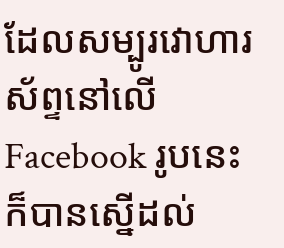ដែលសម្បូរវោហារស័ព្ទនៅលើ Facebook រូបនេះ ក៏បានស្នើដល់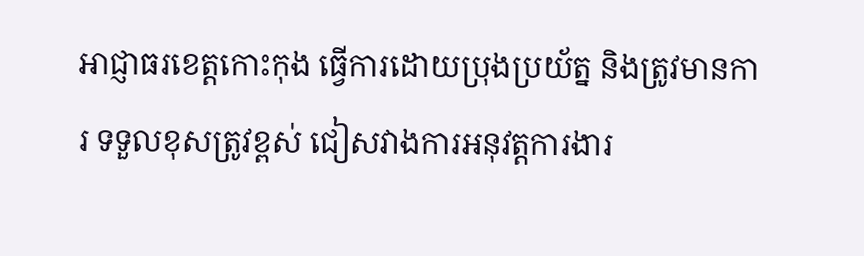អាជ្ញាធរខេត្តកោះកុង ធ្វើការដោយប្រុងប្រយ័ត្ន និងត្រូវមានការ ទទួលខុសត្រូវខ្ពស់ ជៀសវាងការអនុវត្តការងារ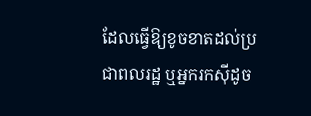ដែលធ្វើឱ្យខូចខាតដល់ប្រជាពលរដ្ឋ ឬអ្នករកស៊ីដូច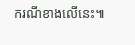ករណីខាងលើនេះ៕